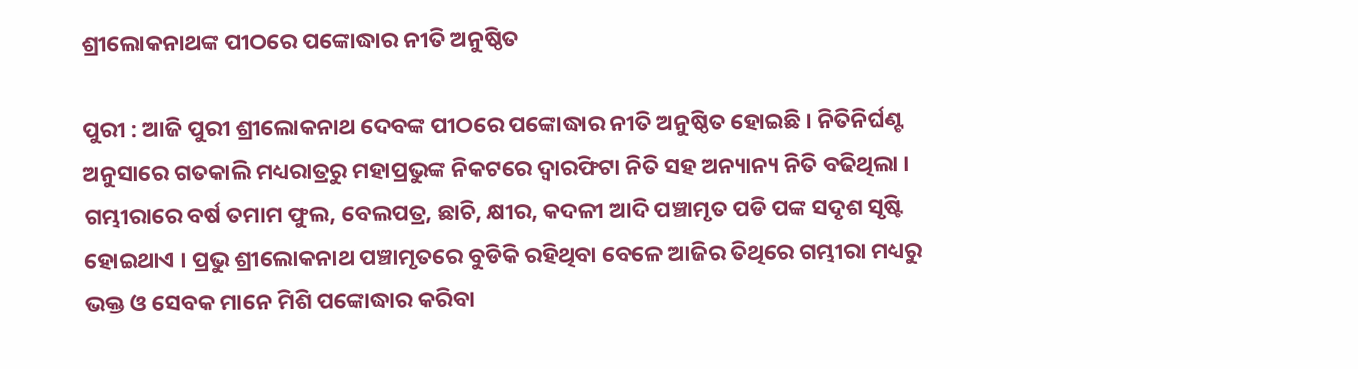ଶ୍ରୀଲୋକନାଥଙ୍କ ପୀଠରେ ପଙ୍କୋଦ୍ଧାର ନୀତି ଅନୁଷ୍ଠିତ

ପୁରୀ : ଆଜି ପୁରୀ ଶ୍ରୀଲୋକନାଥ ଦେବଙ୍କ ପୀଠରେ ପଙ୍କୋଦ୍ଧାର ନୀତି ଅନୁଷ୍ଠିତ ହୋଇଛି । ନିତିନିର୍ଘଣ୍ଟ ଅନୁସାରେ ଗତକାଲି ମଧ୍ୟରାତ୍ରରୁ ମହାପ୍ରଭୁଙ୍କ ନିକଟରେ ଦ୍ୱାରଫିଟା ନିତି ସହ ଅନ୍ୟାନ୍ୟ ନିତି ବଢିଥିଲା । ଗମ୍ଭୀରାରେ ବର୍ଷ ତମାମ ଫୁଲ, ବେଲପତ୍ର, ଛାଚି, କ୍ଷୀର, କଦଳୀ ଆଦି ପଞ୍ଚାମୃତ ପଡି ପଙ୍କ ସଦୃଶ ସୃଷ୍ଟି ହୋଇଥାଏ । ପ୍ରଭୁ ଶ୍ରୀଲୋକନାଥ ପଞ୍ଚାମୃତରେ ବୁଡିକି ରହିଥିବା ବେଳେ ଆଜିର ତିଥିରେ ଗମ୍ଭୀରା ମଧ୍ୟରୁ ଭକ୍ତ ଓ ସେବକ ମାନେ ମିଶି ପଙ୍କୋଦ୍ଧାର କରିବା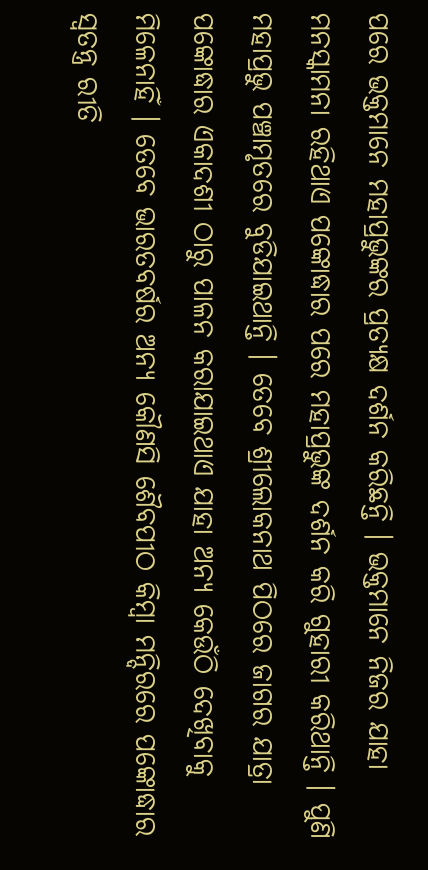ପରେ ଭକ୍ତମାନେ ମହାପ୍ରଭୁଙ୍କର ପ୍ରତ୍ୟକ୍ଷ ଦର୍ଶନ କରିଛନ୍ତି । ଭକ୍ତମାନେ ନିଜର ଯାହା ମନସ୍କାମନା ରହିଥାଏ ପଙ୍କୋଦ୍ଧାର ପରେ ମହାପ୍ରଭୁଙ୍କ ଦର୍ଶନ କରି ଗୁହାରୀ କରିଥାନ୍ତି । ପୁଣି ମହାପ୍ରଭୁ ପଞ୍ଚାମୃତରେ ବୁଡିଯାଇଥାନ୍ତି । ତେବେ ଶ୍ରୀଲୋକନାଥ ପିଠରେ ଜାଗର ଯାତ୍ରା ପଙ୍କୋଦ୍ଧାର ଏକାଦଶୀ ଠାରୁ ପାଳନ କରାଯାଇଥାଏ ଯାହା ଅନ୍ୟ କେଉଁଠି ଦେଖିବାକୁ ମିଳେନାହିଁ । ତେବେ ଭାରତବର୍ଷର ଅନ୍ୟ କୌଣସି ଶୈବପୀଠ କିମ୍ୱା ମନ୍ଦିରରେ ପଙ୍କୋଦ୍ଧାର ସ୍ୱତନ୍ତ୍ର ରୀତି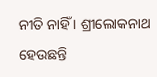ନୀତି ନାହିଁ । ଶ୍ରୀଲୋକନାଥ ହେଉଛନ୍ତି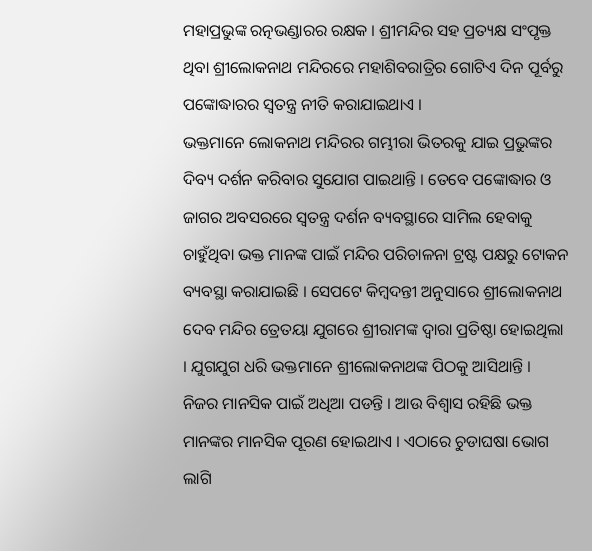ମହାପ୍ରଭୁଙ୍କ ରତ୍ନଭଣ୍ଡାରର ରକ୍ଷକ । ଶ୍ରୀମନ୍ଦିର ସହ ପ୍ରତ୍ୟକ୍ଷ ସଂପୃକ୍ତ ଥିବା ଶ୍ରୀଲୋକନାଥ ମନ୍ଦିରରେ ମହାଶିବରାତ୍ରିର ଗୋଟିଏ ଦିନ ପୂର୍ବରୁ ପଙ୍କୋଦ୍ଧାରର ସ୍ୱତନ୍ତ୍ର ନୀତି କରାଯାଇଥାଏ ।
ଭକ୍ତମାନେ ଲୋକନାଥ ମନ୍ଦିରର ଗମ୍ଭୀରା ଭିତରକୁ ଯାଇ ପ୍ରଭୁଙ୍କର ଦିବ୍ୟ ଦର୍ଶନ କରିବାର ସୁଯୋଗ ପାଇଥାନ୍ତି । ତେବେ ପଙ୍କୋଦ୍ଧାର ଓ ଜାଗର ଅବସରରେ ସ୍ୱତନ୍ତ୍ର ଦର୍ଶନ ବ୍ୟବସ୍ଥାରେ ସାମିଲ ହେବାକୁ ଚାହୁଁଥିବା ଭକ୍ତ ମାନଙ୍କ ପାଇଁ ମନ୍ଦିର ପରିଚାଳନା ଟ୍ରଷ୍ଟ ପକ୍ଷରୁ ଟୋକନ ବ୍ୟବସ୍ଥା କରାଯାଇଛି । ସେପଟେ କିମ୍ବଦନ୍ତୀ ଅନୁସାରେ ଶ୍ରୀଲୋକନାଥ ଦେବ ମନ୍ଦିର ତ୍ରେତୟା ଯୁଗରେ ଶ୍ରୀରାମଙ୍କ ଦ୍ୱାରା ପ୍ରତିଷ୍ଠା ହୋଇଥିଲା । ଯୁଗଯୁଗ ଧରି ଭକ୍ତମାନେ ଶ୍ରୀଲୋକନାଥଙ୍କ ପିଠକୁ ଆସିଥାନ୍ତି । ନିଜର ମାନସିକ ପାଇଁ ଅଧିଆ ପଡନ୍ତି । ଆଉ ବିଶ୍ୱାସ ରହିଛି ଭକ୍ତ ମାନଙ୍କର ମାନସିକ ପୂରଣ ହୋଇଥାଏ । ଏଠାରେ ଚୁଡାଘଷା ଭୋଗ ଲାଗି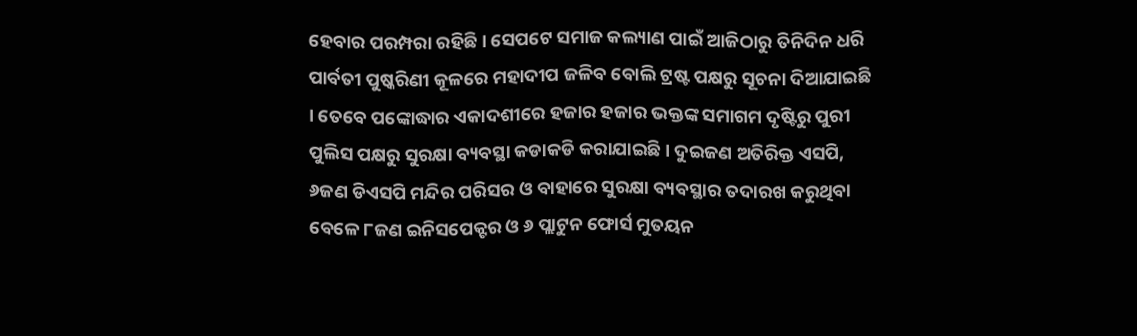ହେବାର ପରମ୍ପରା ରହିଛି । ସେପଟେ ସମାଜ କଲ୍ୟାଣ ପାଇଁ ଆଜିଠାରୁ ତିନିଦିନ ଧରି ପାର୍ବତୀ ପୁଷ୍କରିଣୀ କୂଳରେ ମହାଦୀପ ଜଳିବ ବୋଲି ଟ୍ରଷ୍ଟ ପକ୍ଷରୁ ସୂଚନା ଦିଆଯାଇଛି । ତେବେ ପଙ୍କୋଦ୍ଧାର ଏକାଦଶୀରେ ହଜାର ହଜାର ଭକ୍ତଙ୍କ ସମାଗମ ଦୃଷ୍ଟିରୁ ପୁରୀ ପୁଲିସ ପକ୍ଷରୁ ସୁରକ୍ଷା ବ୍ୟବସ୍ଥା କଡାକଡି କରାଯାଇଛି । ଦୁଇଜଣ ଅତିରିକ୍ତ ଏସପି, ୬ଜଣ ଡିଏସପି ମନ୍ଦିର ପରିସର ଓ ବାହାରେ ସୁରକ୍ଷା ବ୍ୟବସ୍ଥାର ତଦାରଖ କରୁଥିବା ବେଳେ ୮ଜଣ ଇନିସପେକ୍ଟର ଓ ୬ ପ୍ଲାଟୁନ ଫୋର୍ସ ମୁତୟନ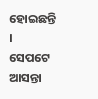ହୋଇଛନ୍ତି ।
ସେପଟେ ଆସନ୍ତା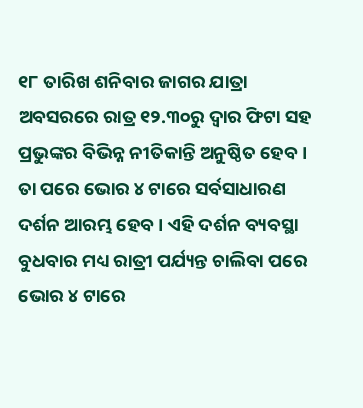୧୮ ତାରିଖ ଶନିବାର ଜାଗର ଯାତ୍ରା ଅବସରରେ ରାତ୍ର ୧୨.୩୦ରୁ ଦ୍ୱାର ଫିଟା ସହ ପ୍ରଭୁଙ୍କର ବିଭିନ୍ନ ନୀତିକାନ୍ତି ଅନୁଷ୍ଠିତ ହେବ । ତା ପରେ ଭୋର ୪ ଟାରେ ସର୍ବସାଧାରଣ ଦର୍ଶନ ଆରମ୍ଭ ହେବ । ଏହି ଦର୍ଶନ ବ୍ୟବସ୍ଥା ବୁଧବାର ମଧ୍ୟ ରାତ୍ରୀ ପର୍ଯ୍ୟନ୍ତ ଚାଲିବା ପରେ ଭୋର ୪ ଟାରେ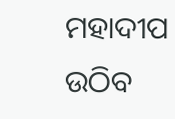ମହାଦୀପ ଉଠିବ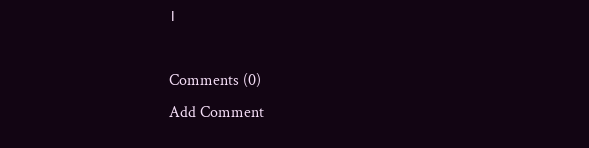।

Comments (0)
Add Comment